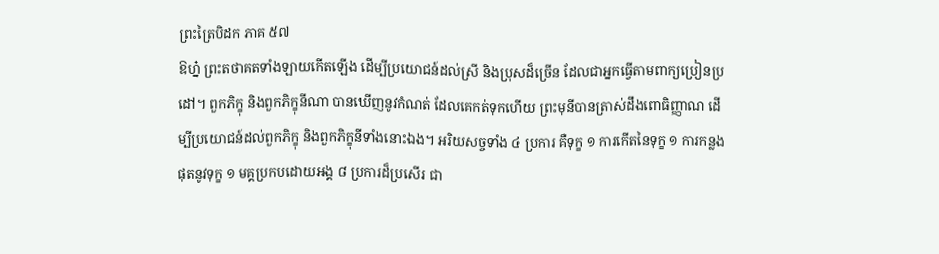ព្រះត្រៃបិដក ភាគ ៥៧
ឱហ្ន៎ ព្រះតថាគតទាំងឡាយកើតឡើង ដើម្បីប្រយោជន៍ដល់ស្រី និងប្រុសដ៏ច្រើន ដែលជាអ្នកធ្វើតាមពាក្យប្រៀនប្រដៅ។ ពួកភិក្ខុ និងពួកភិក្ខុនីណា បានឃើញនូវកំណត់ ដែលគេកត់ទុកហើយ ព្រះមុនីបានត្រាស់ដឹងពោធិញ្ញាណ ដើម្បីប្រយោជន៍ដល់ពួកភិក្ខុ និងពួកភិក្ខុនីទាំងនោះឯង។ អរិយសច្ចទាំង ៤ ប្រការ គឺទុក្ខ ១ ការកើតនៃទុក្ខ ១ ការកន្លងផុតនូវទុក្ខ ១ មគ្គប្រកបដោយអង្គ ៨ ប្រការដ៏ប្រសើរ ជា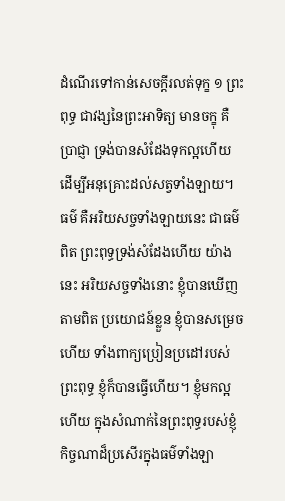ដំណើរទៅកាន់សេចក្ដីរលត់ទុក្ខ ១ ព្រះពុទ្ធ ជាវង្សនៃព្រះអាទិត្យ មានចក្ខុ គឺប្រាជ្ញា ទ្រង់បានសំដែងទុកល្អហើយ ដើម្បីអនុគ្រោះដល់សត្វទាំងឡាយ។ ធម៌ គឺអរិយសច្ចទាំងឡាយនេះ ជាធម៌ពិត ព្រះពុទ្ធទ្រង់សំដែងហើយ យ៉ាងនេះ អរិយសច្ចទាំងនោះ ខ្ញុំបានឃើញតាមពិត ប្រយោជន៍ខ្លួន ខ្ញុំបានសម្រេចហើយ ទាំងពាក្យប្រៀនប្រដៅរបស់ព្រះពុទ្ធ ខ្ញុំក៏បានធ្វើហើយ។ ខ្ញុំមកល្អហើយ ក្នុងសំណាក់នៃព្រះពុទ្ធរបស់ខ្ញុំ កិច្ចណាដ៏ប្រសើរក្នុងធម៌ទាំងឡា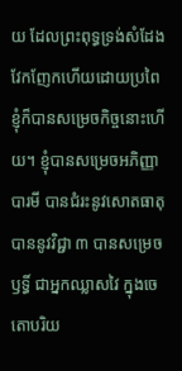យ ដែលព្រះពុទ្ធទ្រង់សំដែងវែកញែកហើយដោយប្រពៃ ខ្ញុំក៏បានសម្រេចកិច្ចនោះហើយ។ ខ្ញុំបានសម្រេចអភិញ្ញាបារមី បានជំរះនូវសោតធាតុ បាននូវវិជ្ជា ៣ បានសម្រេចឫទ្ធិ៍ ជាអ្នកឈ្លាសវៃ ក្នុងចេតោបរិយ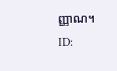ញ្ញាណ។
ID: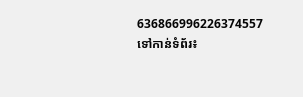636866996226374557
ទៅកាន់ទំព័រ៖